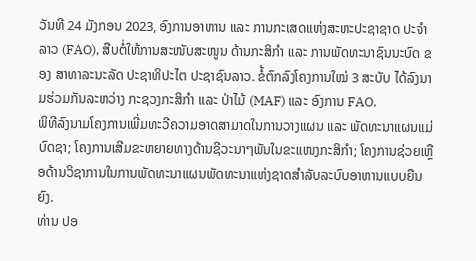ວັນທີ 24 ມັງກອນ 2023, ອົງການອາຫານ ແລະ ການກະເສດແຫ່ງສະຫະປະຊາຊາດ ປະຈຳລາວ (FAO), ສືບຕໍ່ໃຫ້ການສະໜັບສະໜູນ ດ້ານກະສິກຳ ແລະ ການພັດທະນາຊົນນະບົດ ຂອງ ສາທາລະນະລັດ ປະຊາທິປະໄຕ ປະຊາຊົນລາວ. ຂໍ້ຕົກລົງໂຄງການໃໝ່ 3 ສະບັບ ໄດ້ລົງນາມຮ່ວມກັນລະຫວ່າງ ກະຊວງກະສິກຳ ແລະ ປ່າໄມ້ (MAF) ແລະ ອົງການ FAO.
ພິທີລົງນາມໂຄງການເພີ່ມທະວີຄວາມອາດສາມາດໃນການວາງແຜນ ແລະ ພັດທະນາແຜນແມ່ບົດຊາ; ໂຄງການເສີມຂະຫຍາຍທາງດ້ານຊີວະນາໆພັນໃນຂະແໜງກະສິກຳ; ໂຄງການຊ່ວຍເຫຼືອດ້ານວິຊາການໃນການພັດທະນາແຜນພັດທະນາແຫ່ງຊາດສຳລັບລະບົບອາຫານແບບຍືນຍົງ.
ທ່ານ ປອ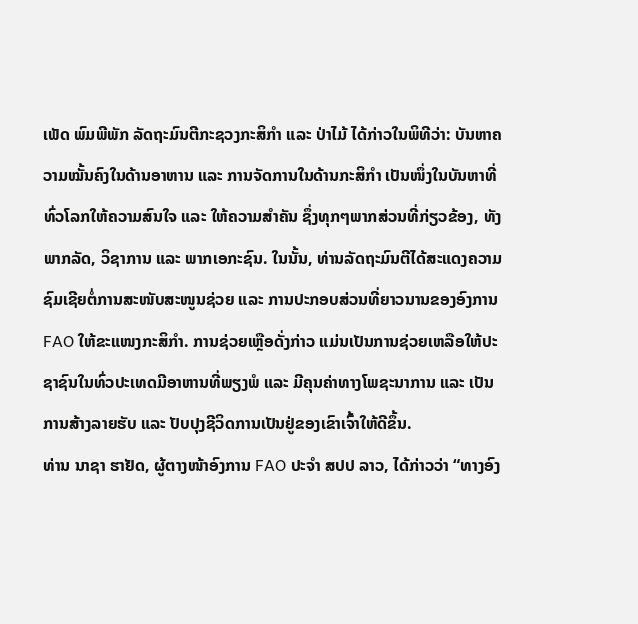ເພັດ ພົມພີພັກ ລັດຖະມົນຕີກະຊວງກະສິກຳ ແລະ ປ່າໄມ້ ໄດ້ກ່າວໃນພິທີວ່າ: ບັນຫາຄວາມໝັ້ນຄົງໃນດ້ານອາຫານ ແລະ ການຈັດການໃນດ້ານກະສິກຳ ເປັນໜຶ່ງໃນບັນຫາທີ່ທົ່ວໂລກໃຫ້ຄວາມສົນໃຈ ແລະ ໃຫ້ຄວາມສຳຄັນ ຊຶ່ງທຸກໆພາກສ່ວນທີ່ກ່ຽວຂ້ອງ, ທັງພາກລັດ, ວິຊາການ ແລະ ພາກເອກະຊົນ. ໃນນັ້ນ, ທ່ານລັດຖະມົນຕີໄດ້ສະແດງຄວາມຊົມເຊີຍຕໍ່ການສະໜັບສະໜູນຊ່ວຍ ແລະ ການປະກອບສ່ວນທີ່ຍາວນານຂອງອົງການ FAO ໃຫ້ຂະແໜງກະສິກຳ. ການຊ່ວຍເຫຼືອດັ່ງກ່າວ ແມ່ນເປັນການຊ່ວຍເຫລືອໃຫ້ປະຊາຊົນໃນທົ່ວປະເທດມີອາຫານທີ່ພຽງພໍ ແລະ ມີຄຸນຄ່າທາງໂພຊະນາການ ແລະ ເປັນການສ້າງລາຍຮັບ ແລະ ປັບປຸງຊີວິດການເປັນຢູ່ຂອງເຂົາເຈົ້າໃຫ້ດີຂຶ້ນ.
ທ່ານ ນາຊາ ຮາຢັດ, ຜູ້ຕາງໜ້າອົງການ FAO ປະຈຳ ສປປ ລາວ, ໄດ້ກ່າວວ່າ “ທາງອົງ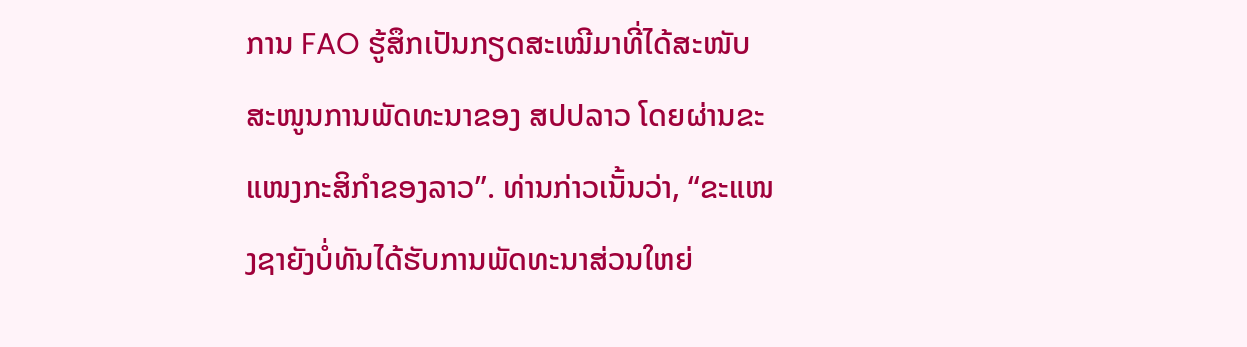ການ FAO ຮູ້ສຶກເປັນກຽດສະເໝີມາທີ່ໄດ້ສະໜັບສະໜູນການພັດທະນາຂອງ ສປປລາວ ໂດຍຜ່ານຂະແໜງກະສິກຳຂອງລາວ”. ທ່ານກ່າວເນັ້ນວ່າ, “ຂະແໜງຊາຍັງບໍ່ທັນໄດ້ຮັບການພັດທະນາສ່ວນໃຫຍ່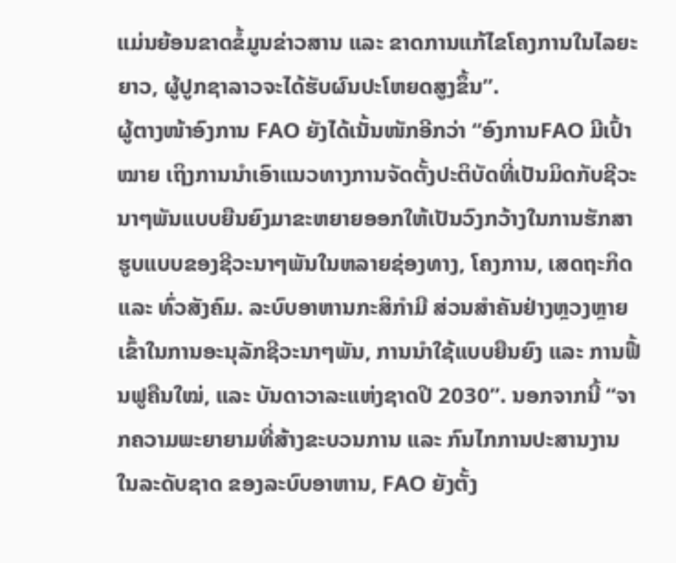ແມ່ນຍ້ອນຂາດຂໍ້ມູນຂ່າວສານ ແລະ ຂາດການແກ້ໄຂໂຄງການໃນໄລຍະຍາວ, ຜູ້ປູກຊາລາວຈະໄດ້ຮັບຜົນປະໂຫຍດສູງຂຶ້ນ”.
ຜູ້ຕາງໜ້າອົງການ FAO ຍັງໄດ້ເນັ້ນໜັກອີກວ່າ “ອົງການFAO ມີເປົ້າໝາຍ ເຖິງການນຳເອົາແນວທາງການຈັດຕັ້ງປະຕິບັດທີ່ເປັນມິດກັບຊີວະນາໆພັນແບບຍືນຍົງມາຂະຫຍາຍອອກໃຫ້ເປັນວົງກວ້າງໃນການຮັກສາຮູບແບບຂອງຊີວະນາໆພັນໃນຫລາຍຊ່ອງທາງ, ໂຄງການ, ເສດຖະກິດ ແລະ ທົ່ວສັງຄົມ. ລະບົບອາຫານກະສິກຳມີ ສ່ວນສຳຄັນຢ່າງຫຼວງຫຼາຍເຂົ້າໃນການອະນຸລັກຊີວະນາໆພັນ, ການນຳໃຊ້ແບບຍືນຍົງ ແລະ ການຟື້ນຟູຄືນໃໝ່, ແລະ ບັນດາວາລະແຫ່ງຊາດປີ 2030”. ນອກຈາກນີ້ “ຈາກຄວາມພະຍາຍາມທີ່ສ້າງຂະບວນການ ແລະ ກົນໄກການປະສານງານໃນລະດັບຊາດ ຂອງລະບົບອາຫານ, FAO ຍັງຕັ້ງ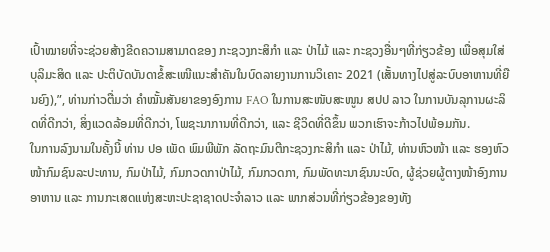ເປົ້າໝາຍທີ່ຈະຊ່ວຍສ້າງຂີດຄວາມສາມາດຂອງ ກະຊວງກະສິກຳ ແລະ ປ່າໄມ້ ແລະ ກະຊວງອື່ນໆທີ່ກ່ຽວຂ້ອງ ເພື່ອສຸມໃສ່ບຸລິມະສິດ ແລະ ປະຕິບັດບັນດາຂໍ້ສະເໜີແນະສຳຄັນໃນບົດລາຍງານການວິເຄາະ 2021 (ເສັ້ນທາງໄປສູ່ລະບົບອາຫານທີ່ຍືນຍົງ),”, ທ່ານກ່າວຕື່ມວ່າ ຄຳໝັ້ນສັນຍາຂອງອົງການ FAO ໃນການສະໜັບສະໜູນ ສປປ ລາວ ໃນການບັນລຸການຜະລິດທີ່ດີກວ່າ, ສິ່ງແວດລ້ອມທີ່ດີກວ່າ, ໂພຊະນາການທີ່ດີກວ່າ, ແລະ ຊີວິດທີ່ດີຂຶ້ນ ພວກເຮົາຈະກ້າວໄປພ້ອມກັນ.
ໃນການລົງນາມໃນຄັ້ງນີ້ ທ່ານ ປອ ເພັດ ພົມພີພັກ ລັດຖະມົນຕີກະຊວງກະສິກຳ ແລະ ປ່າໄມ້, ທ່ານຫົວໜ້າ ແລະ ຮອງຫົວໜ້າກົມຊົນລະປະທານ, ກົມປ່າໄມ້, ກົມກວດກາປ່າໄມ້, ກົມກວດກາ, ກົມພັດທະນາຊົນນະບົດ, ຜູ້ຊ່ວຍຜູ້ຕາງໜ້າອົງການອາຫານ ແລະ ການກະເສດແຫ່ງສະຫະປະຊາຊາດປະຈຳລາວ ແລະ ພາກສ່ວນທີ່ກ່ຽວຂ້ອງຂອງທັງ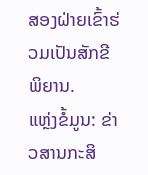ສອງຝ່າຍເຂົ້າຮ່ວມເປັນສັກຂີພິຍານ.
ແຫຼ່ງຂໍ້ມູນ: ຂ່າວສານກະສິ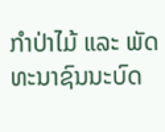ກຳປ່າໄມ້ ແລະ ພັດທະນາຊົນນະບົດ